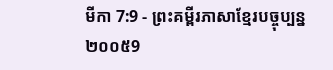មីកា 7:9 - ព្រះគម្ពីរភាសាខ្មែរបច្ចុប្បន្ន ២០០៥9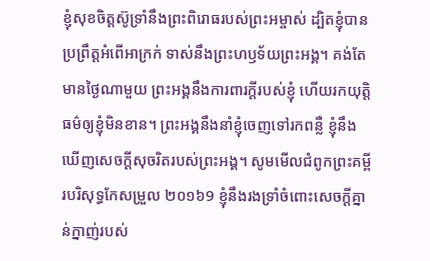ខ្ញុំសុខចិត្តស៊ូទ្រាំនឹងព្រះពិរោធរបស់ព្រះអម្ចាស់ ដ្បិតខ្ញុំបានប្រព្រឹត្តអំពើអាក្រក់ ទាស់នឹងព្រះហឫទ័យព្រះអង្គ។ គង់តែមានថ្ងៃណាមួយ ព្រះអង្គនឹងការពារក្ដីរបស់ខ្ញុំ ហើយរកយុត្តិធម៌ឲ្យខ្ញុំមិនខាន។ ព្រះអង្គនឹងនាំខ្ញុំចេញទៅរកពន្លឺ ខ្ញុំនឹងឃើញសេចក្ដីសុចរិតរបស់ព្រះអង្គ។ សូមមើលជំពូកព្រះគម្ពីរបរិសុទ្ធកែសម្រួល ២០១៦9 ខ្ញុំនឹងរងទ្រាំចំពោះសេចក្ដីគ្នាន់ក្នាញ់របស់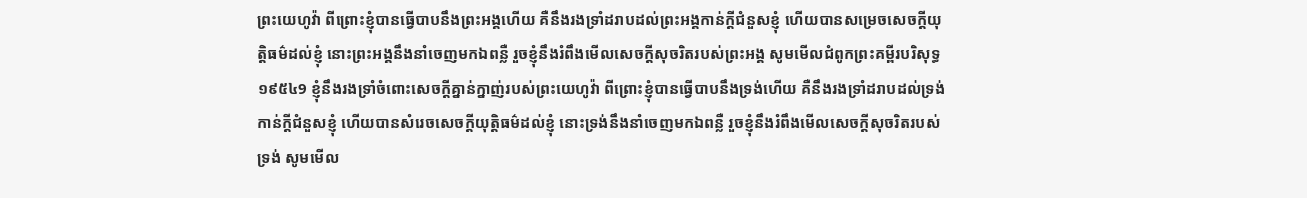ព្រះយេហូវ៉ា ពីព្រោះខ្ញុំបានធ្វើបាបនឹងព្រះអង្គហើយ គឺនឹងរងទ្រាំដរាបដល់ព្រះអង្គកាន់ក្ដីជំនួសខ្ញុំ ហើយបានសម្រេចសេចក្ដីយុត្តិធម៌ដល់ខ្ញុំ នោះព្រះអង្គនឹងនាំចេញមកឯពន្លឺ រួចខ្ញុំនឹងរំពឹងមើលសេចក្ដីសុចរិតរបស់ព្រះអង្គ សូមមើលជំពូកព្រះគម្ពីរបរិសុទ្ធ ១៩៥៤9 ខ្ញុំនឹងរងទ្រាំចំពោះសេចក្ដីគ្នាន់ក្នាញ់របស់ព្រះយេហូវ៉ា ពីព្រោះខ្ញុំបានធ្វើបាបនឹងទ្រង់ហើយ គឺនឹងរងទ្រាំដរាបដល់ទ្រង់កាន់ក្តីជំនួសខ្ញុំ ហើយបានសំរេចសេចក្ដីយុត្តិធម៌ដល់ខ្ញុំ នោះទ្រង់នឹងនាំចេញមកឯពន្លឺ រួចខ្ញុំនឹងរំពឹងមើលសេចក្ដីសុចរិតរបស់ទ្រង់ សូមមើល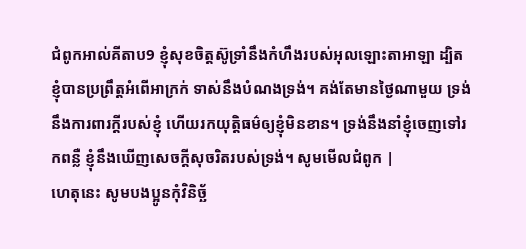ជំពូកអាល់គីតាប9 ខ្ញុំសុខចិត្តស៊ូទ្រាំនឹងកំហឹងរបស់អុលឡោះតាអាឡា ដ្បិតខ្ញុំបានប្រព្រឹត្តអំពើអាក្រក់ ទាស់នឹងបំណងទ្រង់។ គង់តែមានថ្ងៃណាមួយ ទ្រង់នឹងការពារក្តីរបស់ខ្ញុំ ហើយរកយុត្តិធម៌ឲ្យខ្ញុំមិនខាន។ ទ្រង់នឹងនាំខ្ញុំចេញទៅរកពន្លឺ ខ្ញុំនឹងឃើញសេចក្ដីសុចរិតរបស់ទ្រង់។ សូមមើលជំពូក |
ហេតុនេះ សូមបងប្អូនកុំវិនិច្ឆ័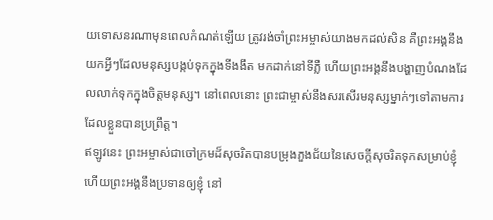យទោសនរណាមុនពេលកំណត់ឡើយ ត្រូវរង់ចាំព្រះអម្ចាស់យាងមកដល់សិន គឺព្រះអង្គនឹងយកអ្វីៗដែលមនុស្សបង្កប់ទុកក្នុងទីងងឹត មកដាក់នៅទីភ្លឺ ហើយព្រះអង្គនឹងបង្ហាញបំណងដែលលាក់ទុកក្នុងចិត្តមនុស្ស។ នៅពេលនោះ ព្រះជាម្ចាស់នឹងសរសើរមនុស្សម្នាក់ៗទៅតាមការដែលខ្លួនបានប្រព្រឹត្ត។
ឥឡូវនេះ ព្រះអម្ចាស់ជាចៅក្រមដ៏សុចរិតបានបម្រុងភួងជ័យនៃសេចក្ដីសុចរិតទុកសម្រាប់ខ្ញុំ ហើយព្រះអង្គនឹងប្រទានឲ្យខ្ញុំ នៅ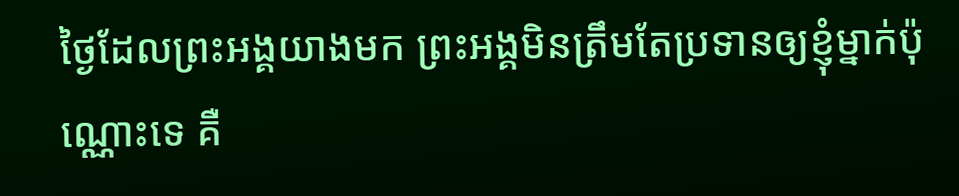ថ្ងៃដែលព្រះអង្គយាងមក ព្រះអង្គមិនត្រឹមតែប្រទានឲ្យខ្ញុំម្នាក់ប៉ុណ្ណោះទេ គឺ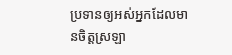ប្រទានឲ្យអស់អ្នកដែលមានចិត្តស្រឡា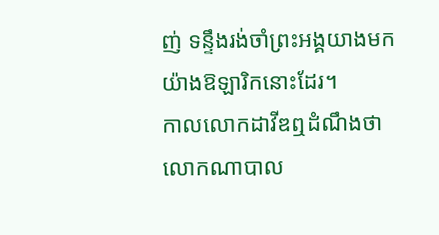ញ់ ទន្ទឹងរង់ចាំព្រះអង្គយាងមកយ៉ាងឱឡារិកនោះដែរ។
កាលលោកដាវីឌឮដំណឹងថាលោកណាបាល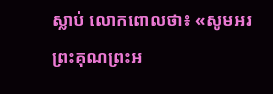ស្លាប់ លោកពោលថា៖ «សូមអរព្រះគុណព្រះអ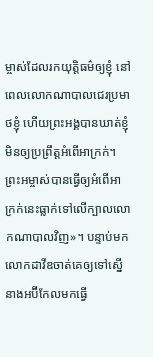ម្ចាស់ដែលរកយុត្តិធម៌ឲ្យខ្ញុំ នៅពេលលោកណាបាលជេរប្រមាថខ្ញុំ ហើយព្រះអង្គបានឃាត់ខ្ញុំមិនឲ្យប្រព្រឹត្តអំពើអាក្រក់។ ព្រះអម្ចាស់បានធ្វើឲ្យអំពើអាក្រក់នេះធ្លាក់ទៅលើក្បាលលោកណាបាលវិញ»។ បន្ទាប់មក លោកដាវីឌចាត់គេឲ្យទៅស្នើនាងអប៊ីកែលមកធ្វើ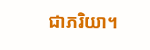ជាភរិយា។